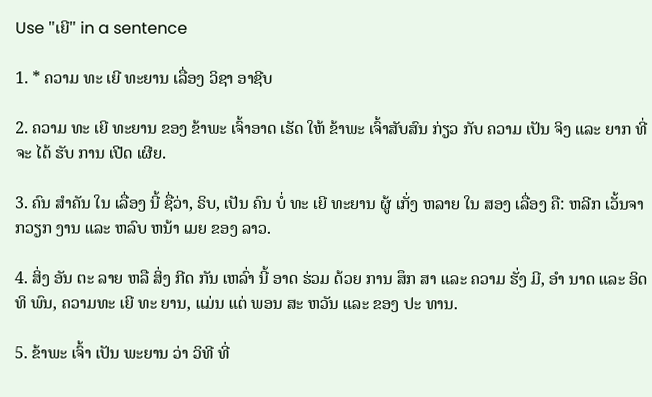Use "ເຍີ" in a sentence

1. * ຄວາມ ທະ ເຍີ ທະຍານ ເລື່ອງ ວິຊາ ອາຊີບ

2. ຄວາມ ທະ ເຍີ ທະຍານ ຂອງ ຂ້າພະ ເຈົ້າອາດ ເຮັດ ໃຫ້ ຂ້າພະ ເຈົ້າສັບສົນ ກ່ຽວ ກັບ ຄວາມ ເປັນ ຈິງ ແລະ ຍາກ ທີ່ ຈະ ໄດ້ ຮັບ ການ ເປີດ ເຜີຍ.

3. ຄົນ ສໍາຄັນ ໃນ ເລື່ອງ ນີ້ ຊື່ວ່າ, ຣິບ, ເປັນ ຄົນ ບໍ່ ທະ ເຍີ ທະຍານ ຜູ້ ເກັ່ງ ຫລາຍ ໃນ ສອງ ເລື່ອງ ຄື: ຫລີກ ເວັ້ນຈາ ກວຽກ ງານ ແລະ ຫລົບ ຫນ້າ ເມຍ ຂອງ ລາວ.

4. ສິ່ງ ອັນ ຕະ ລາຍ ຫລື ສິ່ງ ກີດ ກັນ ເຫລົ່າ ນີ້ ອາດ ຮ່ວມ ດ້ວຍ ການ ສຶກ ສາ ແລະ ຄວາມ ຮັ່ງ ມີ, ອໍາ ນາດ ແລະ ອິດ ທິ ພົນ, ຄວາມທະ ເຍີ ທະ ຍານ, ແມ່ນ ແຕ່ ພອນ ສະ ຫວັນ ແລະ ຂອງ ປະ ທານ.

5. ຂ້າພະ ເຈົ້າ ເປັນ ພະຍານ ວ່າ ວິທີ ທີ່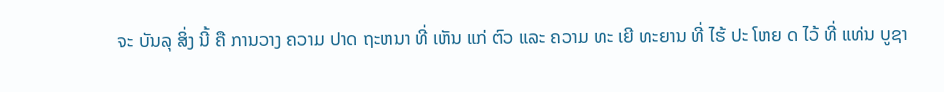ຈະ ບັນລຸ ສິ່ງ ນີ້ ຄື ການວາງ ຄວາມ ປາດ ຖະຫນາ ທີ່ ເຫັນ ແກ່ ຕົວ ແລະ ຄວາມ ທະ ເຍີ ທະຍານ ທີ່ ໄຮ້ ປະ ໂຫຍ ດ ໄວ້ ທີ່ ແທ່ນ ບູຊາ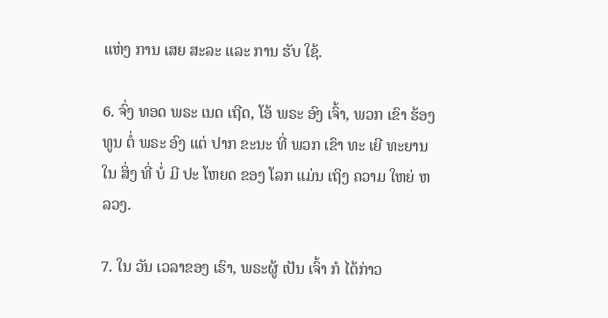ແຫ່ງ ການ ເສຍ ສະລະ ແລະ ການ ຮັບ ໃຊ້.

6. ຈົ່ງ ທອດ ພຣະ ເນດ ເຖີດ, ໂອ້ ພຣະ ອົງ ເຈົ້າ, ພວກ ເຂົາ ຮ້ອງ ທູນ ຕໍ່ ພຣະ ອົງ ແຕ່ ປາກ ຂະນະ ທີ່ ພວກ ເຂົາ ທະ ເຍີ ທະຍານ ໃນ ສິ່ງ ທີ່ ບໍ່ ມີ ປະ ໂຫຍດ ຂອງ ໂລກ ແມ່ນ ເຖິງ ຄວາມ ໃຫຍ່ ຫລວງ.

7. ໃນ ວັນ ເວລາຂອງ ເຮົາ, ພຣະຜູ້ ເປັນ ເຈົ້າ ກໍ ໄດ້ກ່າວ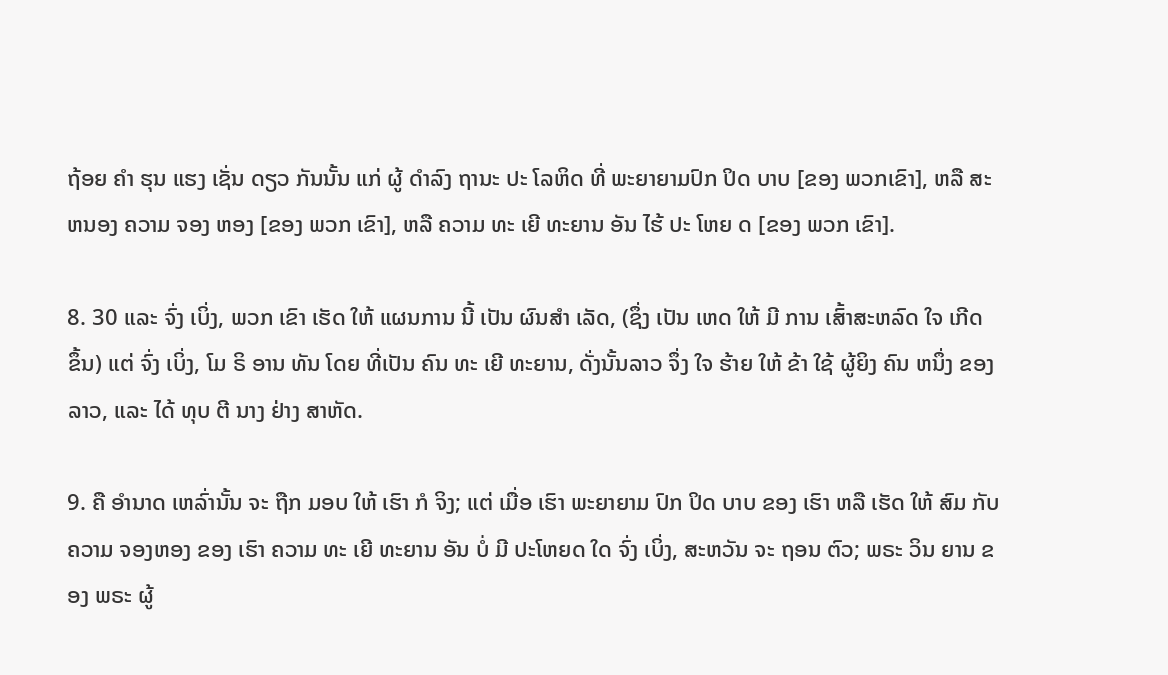ຖ້ອຍ ຄໍາ ຮຸນ ແຮງ ເຊັ່ນ ດຽວ ກັນນັ້ນ ແກ່ ຜູ້ ດໍາລົງ ຖານະ ປະ ໂລຫິດ ທີ່ ພະຍາຍາມປົກ ປິດ ບາບ [ຂອງ ພວກເຂົາ], ຫລື ສະຫນອງ ຄວາມ ຈອງ ຫອງ [ຂອງ ພວກ ເຂົາ], ຫລື ຄວາມ ທະ ເຍີ ທະຍານ ອັນ ໄຮ້ ປະ ໂຫຍ ດ [ຂອງ ພວກ ເຂົາ].

8. 30 ແລະ ຈົ່ງ ເບິ່ງ, ພວກ ເຂົາ ເຮັດ ໃຫ້ ແຜນການ ນີ້ ເປັນ ຜົນສໍາ ເລັດ, (ຊຶ່ງ ເປັນ ເຫດ ໃຫ້ ມີ ການ ເສົ້າສະຫລົດ ໃຈ ເກີດ ຂຶ້ນ) ແຕ່ ຈົ່ງ ເບິ່ງ, ໂມ ຣິ ອານ ທັນ ໂດຍ ທີ່ເປັນ ຄົນ ທະ ເຍີ ທະຍານ, ດັ່ງນັ້ນລາວ ຈຶ່ງ ໃຈ ຮ້າຍ ໃຫ້ ຂ້າ ໃຊ້ ຜູ້ຍິງ ຄົນ ຫນຶ່ງ ຂອງ ລາວ, ແລະ ໄດ້ ທຸບ ຕີ ນາງ ຢ່າງ ສາຫັດ.

9. ຄື ອໍານາດ ເຫລົ່ານັ້ນ ຈະ ຖືກ ມອບ ໃຫ້ ເຮົາ ກໍ ຈິງ; ແຕ່ ເມື່ອ ເຮົາ ພະຍາຍາມ ປົກ ປິດ ບາບ ຂອງ ເຮົາ ຫລື ເຮັດ ໃຫ້ ສົມ ກັບ ຄວາມ ຈອງຫອງ ຂອງ ເຮົາ ຄວາມ ທະ ເຍີ ທະຍານ ອັນ ບໍ່ ມີ ປະໂຫຍດ ໃດ ຈົ່ງ ເບິ່ງ, ສະຫວັນ ຈະ ຖອນ ຕົວ; ພຣະ ວິນ ຍານ ຂອງ ພຣະ ຜູ້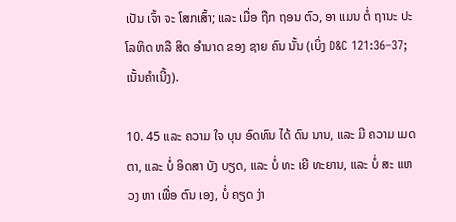ເປັນ ເຈົ້າ ຈະ ໂສກເສົ້າ; ແລະ ເມື່ອ ຖືກ ຖອນ ຕົວ, ອາ ແມນ ຕໍ່ ຖານະ ປະໂລຫິດ ຫລື ສິດ ອໍານາດ ຂອງ ຊາຍ ຄົນ ນັ້ນ (ເບິ່ງ D&C 121:36–37; ເນັ້ນຄໍາເນີ້ງ).

10. 45 ແລະ ຄວາມ ໃຈ ບຸນ ອົດທົນ ໄດ້ ດົນ ນານ, ແລະ ມີ ຄວາມ ເມດ ຕາ, ແລະ ບໍ່ ອິດສາ ບັງ ບຽດ, ແລະ ບໍ່ ທະ ເຍີ ທະຍານ, ແລະ ບໍ່ ສະ ແຫວງ ຫາ ເພື່ອ ຕົນ ເອງ, ບໍ່ ຄຽດ ງ່າ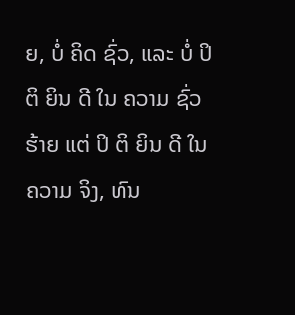ຍ, ບໍ່ ຄິດ ຊົ່ວ, ແລະ ບໍ່ ປິ ຕິ ຍິນ ດີ ໃນ ຄວາມ ຊົ່ວ ຮ້າຍ ແຕ່ ປິ ຕິ ຍິນ ດີ ໃນ ຄວາມ ຈິງ, ທົນ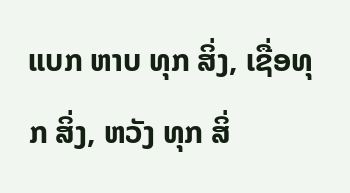ແບກ ຫາບ ທຸກ ສິ່ງ, ເຊື່ອທຸກ ສິ່ງ, ຫວັງ ທຸກ ສິ່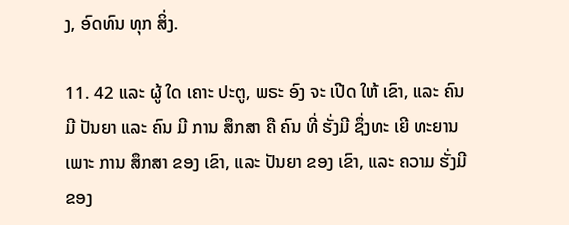ງ, ອົດທົນ ທຸກ ສິ່ງ.

11. 42 ແລະ ຜູ້ ໃດ ເຄາະ ປະຕູ, ພຣະ ອົງ ຈະ ເປີດ ໃຫ້ ເຂົາ, ແລະ ຄົນ ມີ ປັນຍາ ແລະ ຄົນ ມີ ການ ສຶກສາ ຄື ຄົນ ທີ່ ຮັ່ງມີ ຊຶ່ງທະ ເຍີ ທະຍານ ເພາະ ການ ສຶກສາ ຂອງ ເຂົາ, ແລະ ປັນຍາ ຂອງ ເຂົາ, ແລະ ຄວາມ ຮັ່ງມີ ຂອງ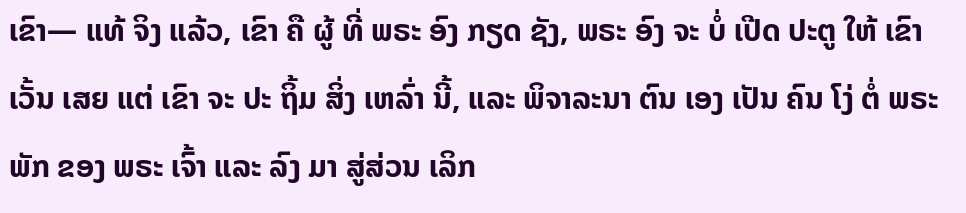ເຂົາ— ແທ້ ຈິງ ແລ້ວ, ເຂົາ ຄື ຜູ້ ທີ່ ພຣະ ອົງ ກຽດ ຊັງ, ພຣະ ອົງ ຈະ ບໍ່ ເປີດ ປະຕູ ໃຫ້ ເຂົາເວັ້ນ ເສຍ ແຕ່ ເຂົາ ຈະ ປະ ຖິ້ມ ສິ່ງ ເຫລົ່າ ນີ້, ແລະ ພິຈາລະນາ ຕົນ ເອງ ເປັນ ຄົນ ໂງ່ ຕໍ່ ພຣະ ພັກ ຂອງ ພຣະ ເຈົ້າ ແລະ ລົງ ມາ ສູ່ສ່ວນ ເລິກ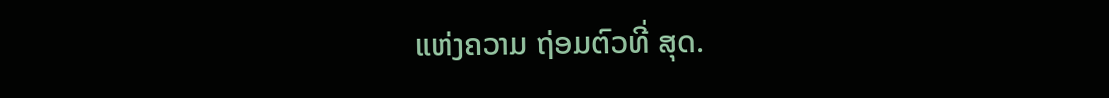ແຫ່ງຄວາມ ຖ່ອມຕົວທີ່ ສຸດ.